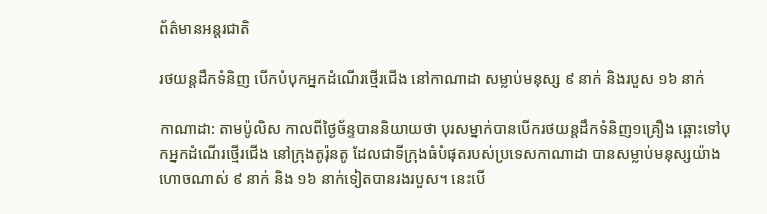ព័ត៌មានអន្តរជាតិ

រថយន្តដឹកទំនិញ បើកបំបុកអ្នកដំណើរថ្មើរជើង នៅកាណាដា សម្លាប់មនុស្ស ៩ នាក់ និងរបួស ១៦ នាក់

កាណាដា: តាមប៉ូលិស កាលពីថ្ងៃច័ន្ទបាននិយាយថា បុរសម្នាក់បានបើករថយន្តដឹកទំនិញ១គ្រឿង ឆ្ពោះទៅបុកអ្នកដំណើរថ្មើរជើង នៅក្រុងតូរ៉ុនតូ ដែលជាទីក្រុងធំបំផុតរបស់ប្រទេសកាណាដា បានសម្លាប់មនុស្សយ៉ាងហោចណាស់ ៩ នាក់ និង ១៦ នាក់ទៀតបានរងរបួស។ នេះបើ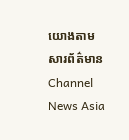យោងតាមសារព័ត៌មាន Channel News Asia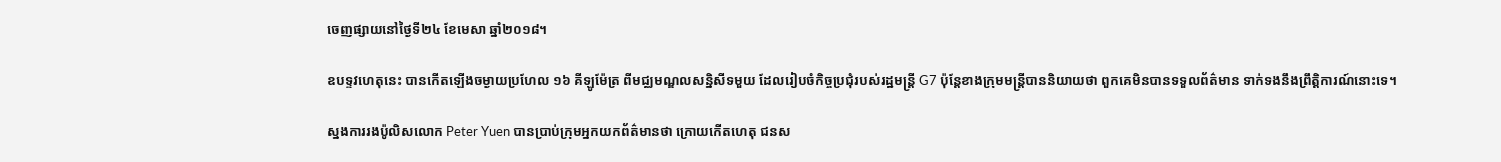ចេញផ្សាយនៅថ្ងៃទី២៤ ខែមេសា ឆ្នាំ២០១៨។

ឧបទ្ទវហេតុនេះ បានកើតឡើងចម្ងាយប្រហែល ១៦ គីឡូម៉ែត្រ ពីមជ្ឈមណ្ឌលសន្និសីទមួយ ដែលរៀបចំកិច្ចប្រជុំរបស់រដ្ឋមន្ត្រី G7 ប៉ុន្តែខាងក្រុមមន្រ្តីបាននិយាយថា ពួកគេមិនបានទទួលព័ត៌មាន ទាក់ទងនឹងព្រឹត្តិការណ៍នោះទេ។

ស្នងការរងប៉ូលិសលោក Peter Yuen បានប្រាប់ក្រុមអ្នកយកព័ត៌មានថា ក្រោយកើតហេតុ ជនស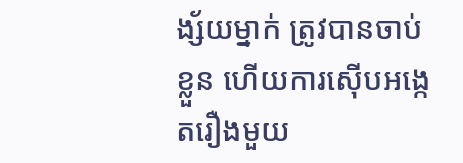ង្ស័យម្នាក់ ត្រូវបានចាប់ខ្លួន ហើយការស៊ើបអង្កេតរឿងមួយ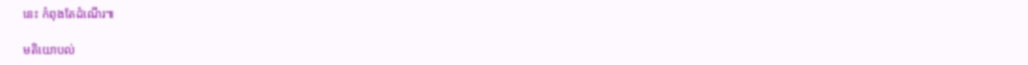នេះ កំពុងតែដំណើរ៕

មតិយោបល់